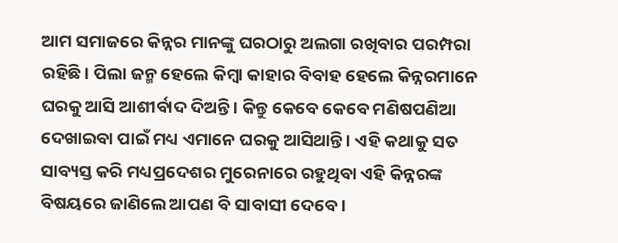ଆମ ସମାଜରେ କିନ୍ନର ମାନଙ୍କୁ ଘରଠାରୁ ଅଲଗା ରଖିବାର ପରମ୍ପରା ରହିଛି । ପିଲା ଜନ୍ମ ହେଲେ କିମ୍ବା କାହାର ବିବାହ ହେଲେ କିନ୍ନରମାନେ ଘରକୁ ଆସି ଆଶୀର୍ବାଦ ଦିଅନ୍ତି । କିନ୍ତୁ କେବେ କେବେ ମଣିଷପଣିଆ ଦେଖାଇବା ପାଇଁ ମଧ୍ୟ ଏମାନେ ଘରକୁ ଆସିଥାନ୍ତି । ଏହି କଥାକୁ ସତ ସାବ୍ୟସ୍ତ କରି ମଧ୍ୟପ୍ରଦେଶର ମୁରେନାରେ ରହୁଥିବା ଏହି କିନ୍ନରଙ୍କ ବିଷୟରେ ଜାଣିଲେ ଆପଣ ବି ସାବାସୀ ଦେବେ ।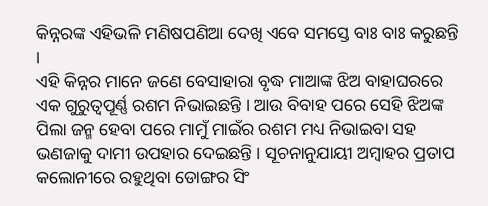କିନ୍ନରଙ୍କ ଏହିଭଳି ମଣିଷପଣିଆ ଦେଖି ଏବେ ସମସ୍ତେ ବାଃ ବାଃ କରୁଛନ୍ତି ।
ଏହି କିନ୍ନର ମାନେ ଜଣେ ବେସାହାରା ବୃଦ୍ଧ ମାଆଙ୍କ ଝିଅ ବାହାଘରରେ ଏକ ଗୁରୁତ୍ୱପୂର୍ଣ୍ଣ ରଶମ ନିଭାଇଛନ୍ତି । ଆଉ ବିବାହ ପରେ ସେହି ଝିଅଙ୍କ ପିଲା ଜନ୍ମ ହେବା ପରେ ମାମୁଁ ମାଇଁର ରଶମ ମଧ୍ୟ ନିଭାଇବା ସହ ଭଣଜାକୁ ଦାମୀ ଉପହାର ଦେଇଛନ୍ତି । ସୂଚନାନୁଯାୟୀ ଅମ୍ବାହର ପ୍ରତାପ କଲୋନୀରେ ରହୁଥିବା ଡୋଙ୍ଗର ସିଂ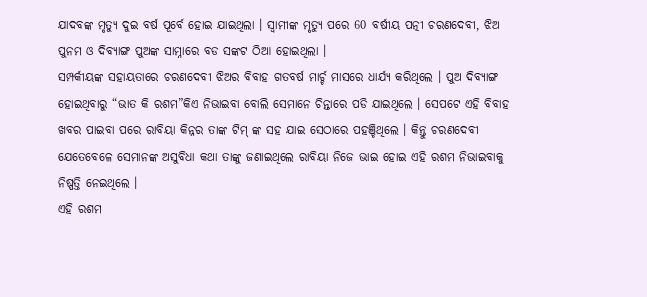ଯାଦବଙ୍କ ମୃତ୍ୟୁ ଦୁଇ ବର୍ଷ ପୂର୍ବେ ହୋଇ ଯାଇଥିଲା । ସ୍ଵାମୀଙ୍କ ମୃତ୍ୟୁ ପରେ 60 ବର୍ଷୀୟ ପତ୍ନୀ ଚରଣଦେବୀ, ଝିଅ ପୁନମ ଓ ଦିବ୍ୟାଙ୍ଗ ପୁଅଙ୍କ ସାମ୍ନାରେ ବଡ ସଙ୍କଟ ଠିଆ ହୋଇଥିଲା ।
ସମ୍ପର୍କୀୟଙ୍କ ସହାୟତାରେ ଚରଣଦେବୀ ଝିଅର ବିବାହ ଗତବର୍ଷ ମାର୍ଚ୍ଚ ମାସରେ ଧାର୍ଯ୍ୟ କରିଥିଲେ । ପୁଅ ଦିବ୍ୟାଙ୍ଗ ହୋଇଥିବାରୁ “ଭାତ କି ରଶମ”କିଏ ନିଭାଇବା ବୋଲି ସେମାନେ ଚିନ୍ତାରେ ପଡି ଯାଇଥିଲେ । ସେପଟେ ଏହି ବିବାହ ଖବର ପାଇବା ପରେ ରାବିୟା କିନ୍ନର ତାଙ୍କ ଟିମ୍ ଙ୍କ ସହ ଯାଇ ସେଠାରେ ପହଞ୍ଚିଥିଲେ । କିନ୍ତୁ ଚରଣଦେବୀ ଯେତେବେଳେ ସେମାନଙ୍କ ଅସୁବିଧା କଥା ତାଙ୍କୁ ଜଣାଇଥିଲେ ରାବିୟା ନିଜେ ଭାଇ ହୋଇ ଏହି ରଶମ ନିଭାଇବାକୁ ନିଷ୍ପତ୍ତି ନେଇଥିଲେ ।
ଏହି ରଶମ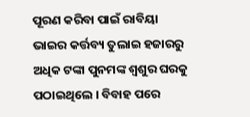ପୂରଣ କରିବା ପାଇଁ ରାବିୟା ଭାଇର କର୍ତ୍ତବ୍ୟ ତୁଲାଇ ହଜାରରୁ ଅଧିକ ଟଙ୍କା ପୁନମଙ୍କ ଶ୍ଵଶୁର ଘରକୁ ପଠାଇଥିଲେ । ବିବାହ ପରେ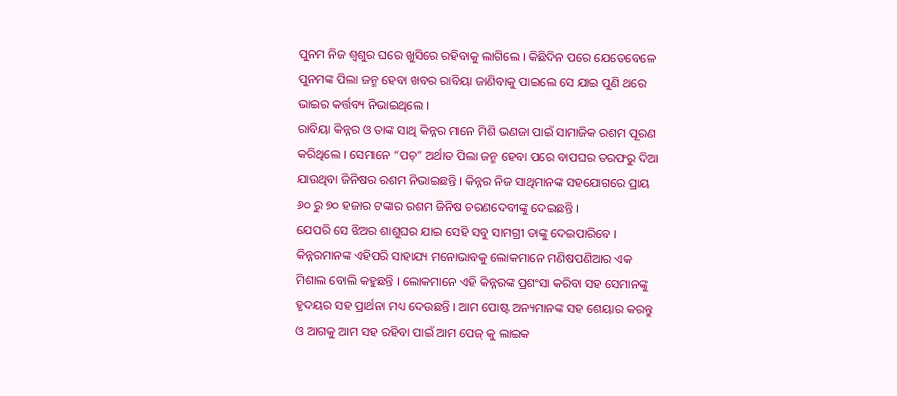ପୁନମ ନିଜ ଶ୍ଵଶୁର ଘରେ ଖୁସିରେ ରହିବାକୁ ଲାଗିଲେ । କିଛିଦିନ ପରେ ଯେତେବେଳେ ପୁନମଙ୍କ ପିଲା ଜନ୍ମ ହେବା ଖବର ରାବିୟା ଜାଣିବାକୁ ପାଇଲେ ସେ ଯାଇ ପୁଣି ଥରେ ଭାଇର କର୍ତ୍ତବ୍ୟ ନିଭାଇଥିଲେ ।
ରାବିୟା କିନ୍ନର ଓ ତାଙ୍କ ସାଥି କିନ୍ନର ମାନେ ମିଶି ଭଣଜା ପାଇଁ ସାମାଜିକ ରଶମ ପୂରଣ କରିଥିଲେ । ସେମାନେ “ପଚ୍” ଅର୍ଥାତ ପିଲା ଜନ୍ମ ହେବା ପରେ ବାପଘର ତରଫରୁ ଦିଆ ଯାଉଥିବା ଜିନିଷର ରଶମ ନିଭାଇଛନ୍ତି । କିନ୍ନର ନିଜ ସାଥିମାନଙ୍କ ସହଯୋଗରେ ପ୍ରାୟ ୬୦ ରୁ ୭୦ ହଜାର ଟଙ୍କାର ରଶମ ଜିନିଷ ଚରଣଦେବୀଙ୍କୁ ଦେଇଛନ୍ତି ।
ଯେପରି ସେ ଝିଅର ଶାଶୁଘର ଯାଇ ସେହି ସବୁ ସାମଗ୍ରୀ ତାଙ୍କୁ ଦେଇପାରିବେ । କିନ୍ନରମାନଙ୍କ ଏହିପରି ସାହାଯ୍ୟ ମନୋଭାବକୁ ଲୋକମାନେ ମଣିଷପଣିଆର ଏକ ମିଶାଲ ବୋଲି କହୁଛନ୍ତି । ଲୋକମାନେ ଏହି କିନ୍ନରଙ୍କ ପ୍ରଶଂସା କରିବା ସହ ସେମାନଙ୍କୁ ହୃଦୟର ସହ ପ୍ରାର୍ଥନା ମଧ୍ୟ ଦେଉଛନ୍ତି । ଆମ ପୋଷ୍ଟ ଅନ୍ୟମାନଙ୍କ ସହ ଶେୟାର କରନ୍ତୁ ଓ ଆଗକୁ ଆମ ସହ ରହିବା ପାଇଁ ଆମ ପେଜ୍ କୁ ଲାଇକ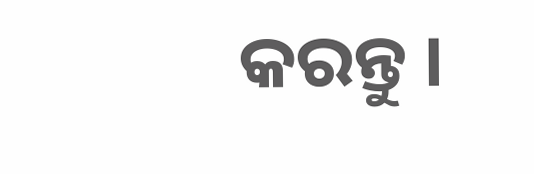କରନ୍ତୁ ।